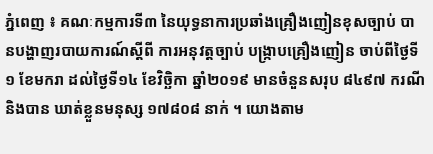ភ្នំពេញ ៖ គណៈកម្មការទី៣ នៃយុទ្ធនាការប្រឆាំងគ្រឿងញៀនខុសច្បាប់ បានបង្ហាញរបាយការណ៍ស្តីពី ការអនុវត្តច្បាប់ បង្រ្កាបគ្រឿងញៀន ចាប់ពីថ្ងៃទី១ ខែមករា ដល់ថ្ងៃទី១៤ ខែវិច្ឆិកា ឆ្នាំ២០១៩ មានចំនួនសរុប ៨៤៩៧ ករណី និងបាន ឃាត់ខ្លួនមនុស្ស ១៧៨០៨ នាក់ ។ យោងតាម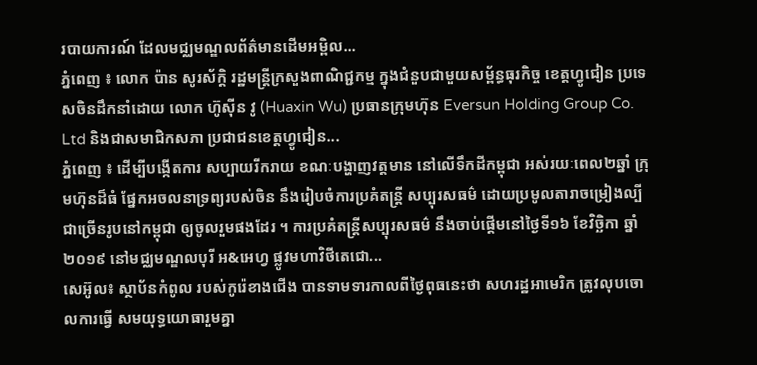របាយការណ៍ ដែលមជ្ឈមណ្ឌលព័ត៌មានដើមអម្ពិល...
ភ្នំពេញ ៖ លោក ប៉ាន សូរស័ក្ដិ រដ្ឋមន្ត្រីក្រសួងពាណិជ្ជកម្ម ក្នុងជំនួបជាមួយសម្ព័ន្ធធុរកិច្ច ខេត្តហ្វូជៀន ប្រទេសចិនដឹកនាំដោយ លោក ហ៊ូស៊ីន វូ (Huaxin Wu) ប្រធានក្រុមហ៊ុន Eversun Holding Group Co. Ltd និងជាសមាជិកសភា ប្រជាជនខេត្តហ្វូជៀន...
ភ្នំពេញ ៖ ដើម្បីបង្កើតការ សប្បាយរីករាយ ខណៈបង្ហាញវត្តមាន នៅលើទឹកដីកម្ពុជា អស់រយៈពេល២ឆ្នាំ ក្រុមហ៊ុនដ៏ធំ ផ្នែកអចលនាទ្រព្យរបស់ចិន នឹងរៀបចំការប្រគំតន្ត្រី សប្បុរសធម៌ ដោយប្រមូលតារាចម្រៀងល្បី ជាច្រើនរូបនៅកម្ពុជា ឲ្យចូលរួមផងដែរ ។ ការប្រគំតន្ត្រីសប្បុរសធម៌ នឹងចាប់ផ្តើមនៅថ្ងៃទី១៦ ខែវិច្ឆិកា ឆ្នាំ២០១៩ នៅមជ្ឈមណ្ឌលបុរី អ&អេហ្វ ផ្លូវមហាវិថីតេជោ...
សេអ៊ូល៖ ស្ថាប័នកំពូល របស់កូរ៉េខាងជើង បានទាមទារកាលពីថ្ងៃពុធនេះថា សហរដ្ឋអាមេរិក ត្រូវលុបចោលការធ្វើ សមយុទ្ធយោធារួមគ្នា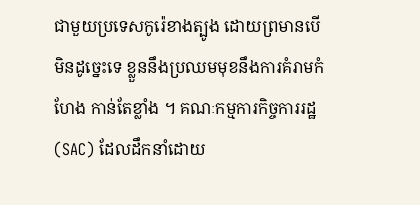ជាមួយប្រទេសកូរ៉េខាងត្បូង ដោយព្រមានបើមិនដូច្នេះទេ ខ្លួននឹងប្រឈមមុខនឹងការគំរាមកំហែង កាន់តែខ្លាំង ។ គណៈកម្មការកិច្ចការរដ្ឋ (SAC) ដែលដឹកនាំដោយ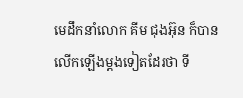មេដឹកនាំលោក គីម ជុងអ៊ុន ក៏បានលើកឡើងម្តងទៀតដែរថា ទី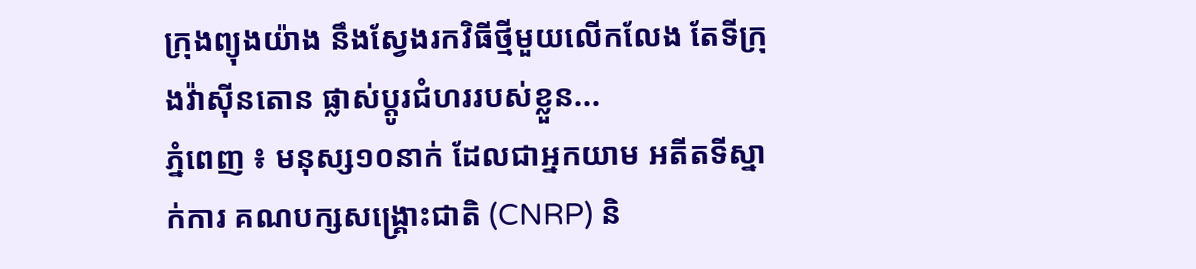ក្រុងព្យុងយ៉ាង នឹងស្វែងរកវិធីថ្មីមួយលើកលែង តែទីក្រុងវ៉ាស៊ីនតោន ផ្លាស់ប្តូរជំហររបស់ខ្លួន...
ភ្នំពេញ ៖ មនុស្ស១០នាក់ ដែលជាអ្នកយាម អតីតទីស្នាក់ការ គណបក្សសង្រ្គោះជាតិ (CNRP) និ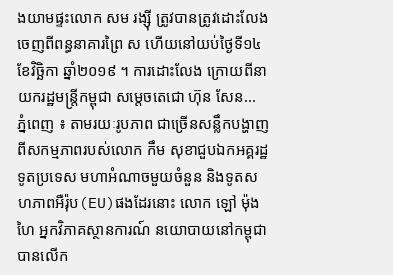ងយាមផ្ទះលោក សម រង្ស៊ី ត្រូវបានត្រូវដោះលែង ចេញពីពន្ធនាគារព្រៃ ស ហើយនៅយប់ថ្ងៃទី១៤ ខែវិច្ឆិកា ឆ្នាំ២០១៩ ។ ការដោះលែង ក្រោយពីនាយករដ្ឋមន្រ្តីកម្ពុជា សម្តេចតេជោ ហ៊ុន សែន...
ភ្នំពេញ ៖ តាមរយៈរូបភាព ជាច្រើនសន្លឹកបង្ហាញពីសកម្មភាពរបស់លោក កឹម សុខាជួបឯកអគ្គរដ្ឋទូតប្រទេស មហាអំណាចមួយចំនួន និងទូតសហភាពអឺរ៉ុប(EU)ផងដែរនោះ លោក ឡៅ ម៉ុងហៃ អ្នកវិភាគស្ថានការណ៍ នយោបាយនៅកម្ពុជា បានលើក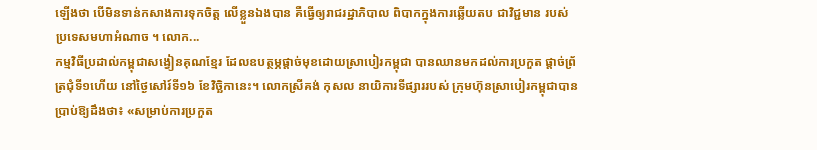ឡើងថា បើមិនទាន់កសាងការទុកចិត្ត លើខ្លួនឯងបាន គឺធ្វើឲ្យរាជរដ្ឋាភិបាល ពិបាកក្នុងការឆ្លើយតប ជាវិជ្ជមាន របស់ប្រទេសមហាអំណាច ។ លោក...
កម្មវិធីប្រដាល់កម្ពុជាសង្វៀនគុណខ្មែរ ដែលឧបត្ថម្ភផ្តាច់មុខដោយស្រាបៀរកម្ពុជា បានឈានមកដល់ការប្រកួត ផ្តាច់ព្រ័ត្រជុំទី១ហើយ នៅថ្ងៃសៅរ៍ទី១៦ ខែវិច្ឆិកានេះ។ លោកស្រីគង់ កុសល នាយិការទីផ្សាររបស់ ក្រុមហ៊ុនស្រាបៀរកម្ពុជាបានប្រាប់ឱ្យដឹងថា៖ «សម្រាប់ការប្រកួត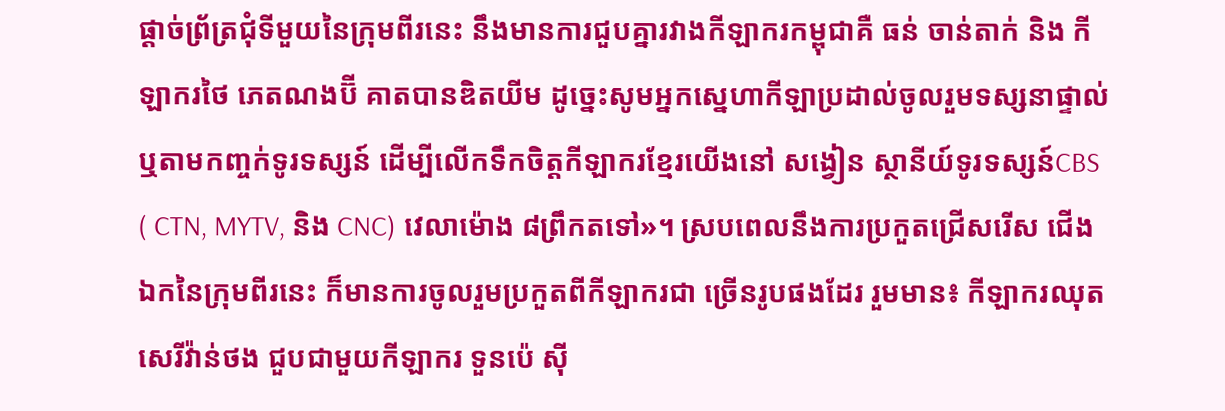ផ្តាច់ព្រ័ត្រជុំទីមួយនៃក្រុមពីរនេះ នឹងមានការជួបគ្នារវាងកីឡាករកម្ពុជាគឺ ធន់ ចាន់តាក់ និង កីឡាករថៃ ភេតណងប៊ី គាតបានឌិតយីម ដូច្នេះសូមអ្នកស្នេហាកីឡាប្រដាល់ចូលរួមទស្សនាផ្ទាល់ ឬតាមកញ្ចក់ទូរទស្សន៍ ដើម្បីលើកទឹកចិត្តកីឡាករខ្មែរយើងនៅ សង្វៀន ស្ថានីយ៍ទូរទស្សន៍CBS ( CTN, MYTV, និង CNC) វេលាម៉ោង ៨ព្រឹកតទៅ»។ ស្របពេលនឹងការប្រកួតជ្រើសរើស ជើងឯកនៃក្រុមពីរនេះ ក៏មានការចូលរួមប្រកួតពីកីឡាករជា ច្រើនរូបផងដែរ រួមមាន៖ កីឡាករឈុត សេរីវ៉ាន់ថង ជួបជាមួយកីឡាករ ទួនប៉េ ស៊ី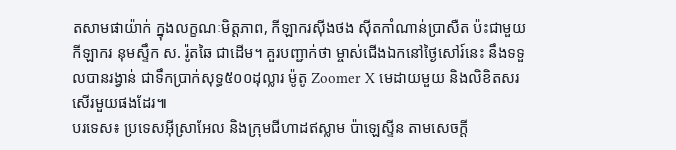តសាមផាយ៉ាក់ ក្នុងលក្ខណៈមិត្តភាព, កីឡាករស៊ីងថង ស៊ីតកាំណាន់ប្រាសឺត ប៉ះជាមួយកីឡាករ នុមស្ទឹក ស. រ៉ូតឆៃ ជាដើម។ គួរបញ្ជាក់ថា ម្ចាស់ជើងឯកនៅថ្ងៃសៅរ៍នេះ នឹងទទួលបានរង្វាន់ ជាទឹកប្រាក់សុទ្ធ៥០០ដុល្លារ ម៉ូតូ Zoomer X មេដាយមួយ និងលិខិតសរសើរមួយផងដែរ៕
បរទេស៖ ប្រទេសអ៊ីស្រាអែល និងក្រុមជីហាដឥស្លាម ប៉ាឡេស្ទីន តាមសេចក្តី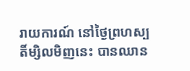រាយការណ៍ នៅថ្ងៃព្រហស្បតិ៍ម្សិលមិញនេះ បានឈាន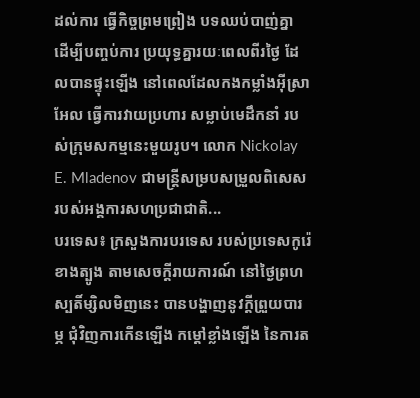ដល់ការ ធ្វើកិច្ចព្រមព្រៀង បទឈប់បាញ់គ្នា ដើម្បីបញ្ចប់ការ ប្រយុទ្ធគ្នារយៈពេលពីរថ្ងៃ ដែលបានផ្ទុះឡើង នៅពេលដែលកងកម្លាំងអ៊ីស្រាអែល ធ្វើការវាយប្រហារ សម្លាប់មេដឹកនាំ របស់ក្រុមសកម្មនេះមួយរូប។ លោក Nickolay E. Mladenov ជាមន្ត្រីសម្របសម្រួលពិសេស របស់អង្គការសហប្រជាជាតិ...
បរទេស៖ ក្រសួងការបរទេស របស់ប្រទេសកូរ៉េខាងត្បូង តាមសេចក្តីរាយការណ៍ នៅថ្ងៃព្រហស្បតិ៍ម្សិលមិញនេះ បានបង្ហាញនូវក្តីព្រួយបារម្ភ ជុំវិញការកើនឡើង កម្តៅខ្លាំងឡើង នៃការត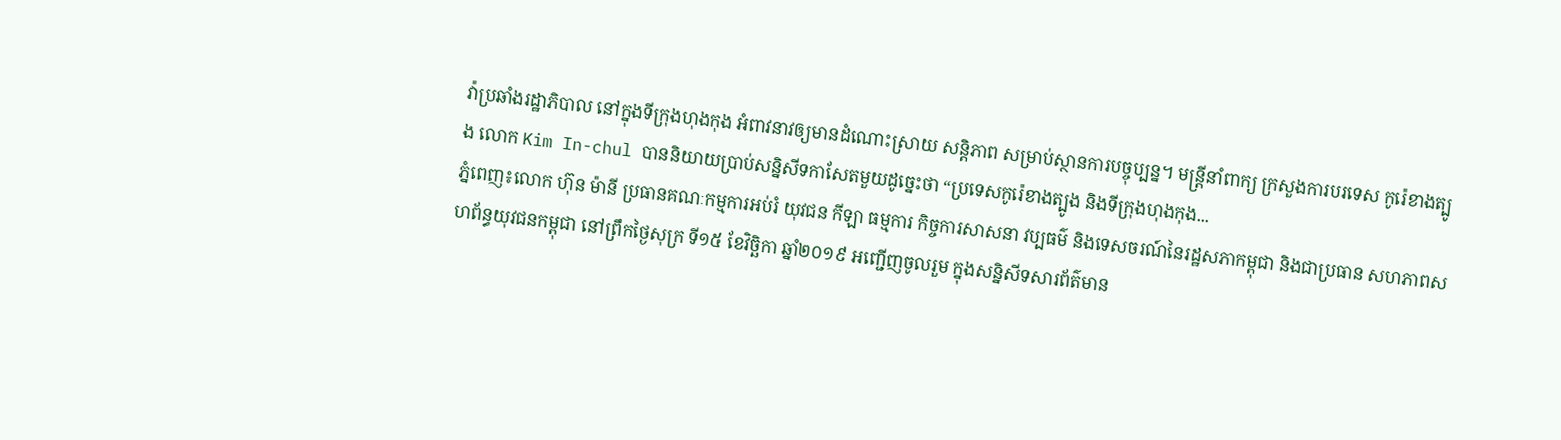វ៉ាប្រឆាំងរដ្ឋាភិបាល នៅក្នុងទីក្រុងហុងកុង អំពាវនាវឲ្យមានដំណោះស្រាយ សន្តិភាព សម្រាប់ស្ថានការបច្ចុប្បន្ន។ មន្ត្រីនាំពាក្យ ក្រសួងការបរទេស កូរ៉េខាងត្បូង លោក Kim In-chul បាននិយាយប្រាប់សន្និសីទកាសែតមួយដូច្នេះថា “ប្រទេសកូរ៉េខាងត្បូង និងទីក្រុងហុងកុង...
ភ្នំពេញ៖លោក ហ៊ុន ម៉ានី ប្រធានគណៈកម្មការអប់រំ យុវជន កីឡា ធម្មការ កិច្ចការសាសនា វប្បធម៌ និងទេសចរណ៍នៃរដ្ឋសភាកម្ពុជា និងជាប្រធាន សហភាពសហព័ន្ធយុវជនកម្ពុជា នៅព្រឹកថ្ងៃសុក្រ ទី១៥ ខែវិច្ឆិកា ឆ្នាំ២០១៩ អញ្ជើញចូលរួម ក្នុងសន្និសីទសារព័ត៌មាន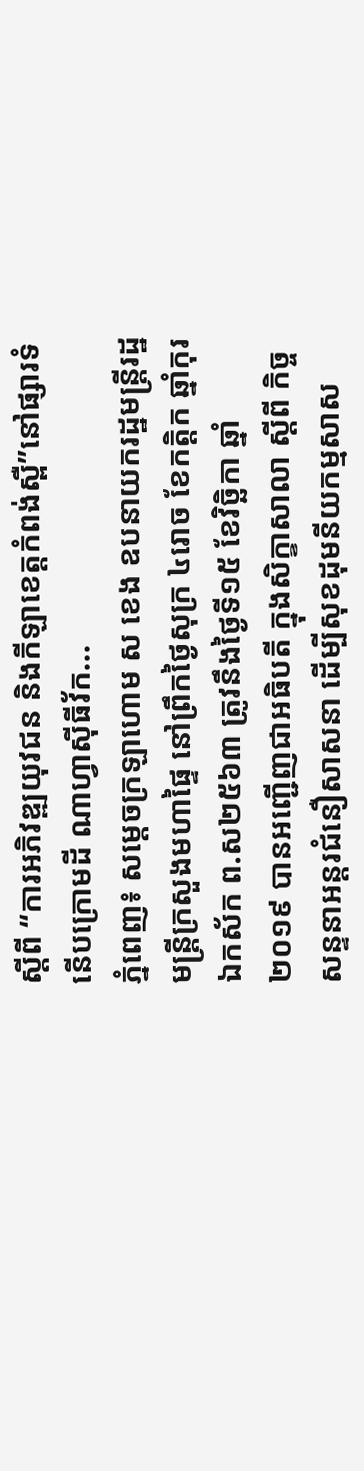ស្តីពី “ការអភិវឌ្ឍយុវជន និងកីឡាខេត្តកំពង់ស្ពឺ”នៅផ្សារទំនើបក្រោមដី ណាហ្វាស៊ីធីវ័ក...
ភ្នំពេញ៖ សម្ដេចក្រឡាហោម ស ខេង ឧបនាយករដ្ឋមន្ត្រីរដ្ឋមន្ត្រីក្រសួងមហាផ្ទៃ នៅព្រឹកថ្ងៃសុក្រ ៤រោច ខែកត្តិក ឆ្នាំកុរ ឯកស័ក ព.ស២៥៦៣ ត្រូវនឹងថ្ងៃទី១៥ ខែវិច្ឆិកា ឆ្នាំ២០១៩ បានអញ្ជើញជាអធិបតី ក្នុងសិក្ខាសាលា ស្ដីពី កិច្ចសន្ទនាអន្តរជំនឿសាសនា ដើម្បីសុខដុមនីយកម្មសាស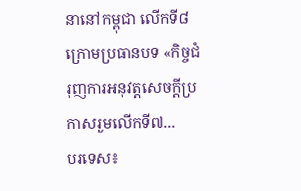នានៅកម្ពុជា លើកទី៨ ក្រោមប្រធានបទ «កិច្ចជំរុញការអនុវត្តសេចក្ដីប្រកាសរួមលើកទី៧...
បរទេស៖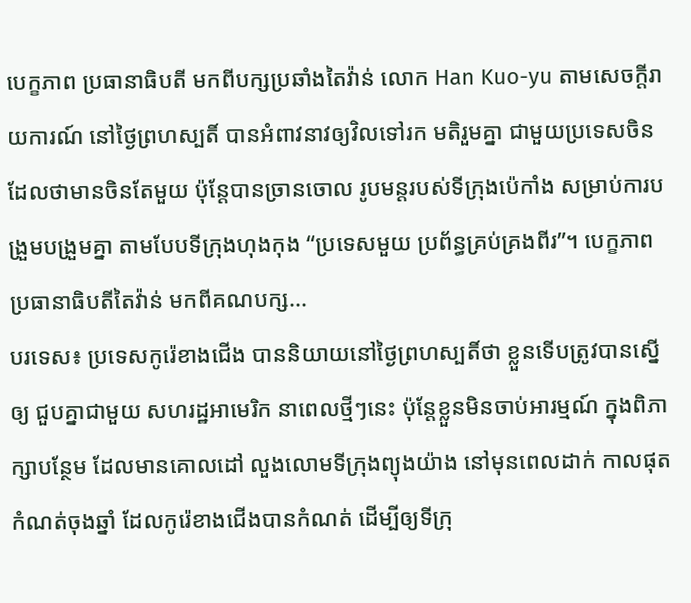បេក្ខភាព ប្រធានាធិបតី មកពីបក្សប្រឆាំងតៃវ៉ាន់ លោក Han Kuo-yu តាមសេចក្តីរាយការណ៍ នៅថ្ងៃព្រហស្បតិ៍ បានអំពាវនាវឲ្យវិលទៅរក មតិរួមគ្នា ជាមួយប្រទេសចិន ដែលថាមានចិនតែមួយ ប៉ុន្តែបានច្រានចោល រូបមន្តរបស់ទីក្រុងប៉េកាំង សម្រាប់ការបង្រួមបង្រួមគ្នា តាមបែបទីក្រុងហុងកុង “ប្រទេសមួយ ប្រព័ន្ធគ្រប់គ្រងពីរ”។ បេក្ខភាព ប្រធានាធិបតីតៃវ៉ាន់ មកពីគណបក្ស...
បរទេស៖ ប្រទេសកូរ៉េខាងជើង បាននិយាយនៅថ្ងៃព្រហស្បតិ៍ថា ខ្លួនទើបត្រូវបានស្នើឲ្យ ជួបគ្នាជាមួយ សហរដ្ឋអាមេរិក នាពេលថ្មីៗនេះ ប៉ុន្តែខ្លួនមិនចាប់អារម្មណ៍ ក្នុងពិភាក្សាបន្ថែម ដែលមានគោលដៅ លួងលោមទីក្រុងព្យុងយ៉ាង នៅមុនពេលដាក់ កាលផុតកំណត់ចុងឆ្នាំ ដែលកូរ៉េខាងជើងបានកំណត់ ដើម្បីឲ្យទីក្រុ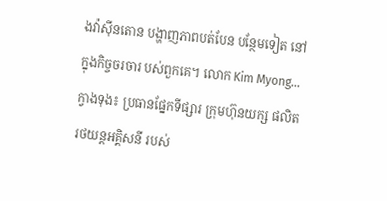ងវ៉ាស៊ីនតោន បង្ហាញភាពបត់បែន បន្ថែមទៀត នៅក្នុងកិច្ចចរចារ បស់ពួកគេ។ លោក Kim Myong...
ក្វាងទុង៖ ប្រធានផ្នែកទីផ្សារ ក្រុមហ៊ុនយក្ស ផលិតរថយន្តអគ្គិសនី របស់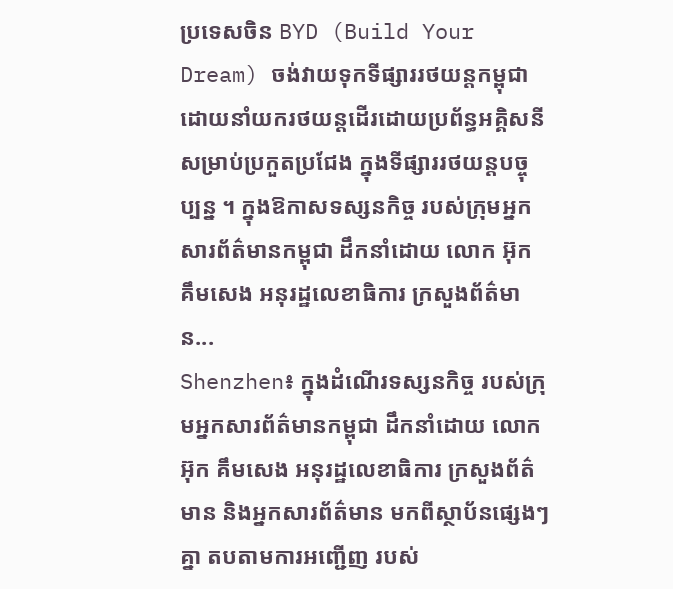ប្រទេសចិន BYD (Build Your Dream) ចង់វាយទុកទីផ្សាររថយន្តកម្ពុជា ដោយនាំយករថយន្តដើរដោយប្រព័ន្ធអគ្គិសនី សម្រាប់ប្រកួតប្រជែង ក្នុងទីផ្សាររថយន្តបច្ចុប្បន្ន ។ ក្នុងឱកាសទស្សនកិច្ច របស់ក្រុមអ្នកសារព័ត៌មានកម្ពុជា ដឹកនាំដោយ លោក អ៊ុក គឹមសេង អនុរដ្ឋលេខាធិការ ក្រសួងព័ត៌មាន...
Shenzhen៖ ក្នុងដំណើរទស្សនកិច្ច របស់ក្រុមអ្នកសារព័ត៌មានកម្ពុជា ដឹកនាំដោយ លោក អ៊ុក គឹមសេង អនុរដ្ឋលេខាធិការ ក្រសួងព័ត៌មាន និងអ្នកសារព័ត៌មាន មកពីស្ថាប័នផ្សេងៗគ្នា តបតាមការអញ្ជើញ របស់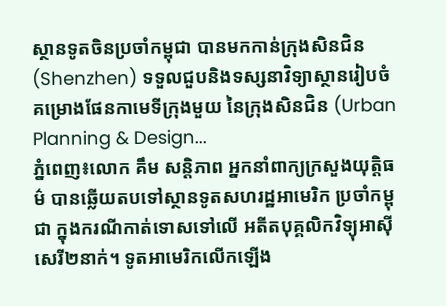ស្ថានទូតចិនប្រចាំកម្ពុជា បានមកកាន់ក្រុងសិនជិន (Shenzhen) ទទួលជួបនិងទស្សនាវិទ្យាស្ថានរៀបចំ គម្រោងផែនកាមេទីក្រុងមួយ នៃក្រុងសិនជិន (Urban Planning & Design...
ភ្នំពេញ៖លោក គឹម សន្តិភាព អ្នកនាំពាក្យក្រសួងយុត្តិធម៌ បានឆ្លើយតបទៅស្ថានទូតសហរដ្ឋអាមេរិក ប្រចាំកម្ពុជា ក្នុងករណីកាត់ទោសទៅលើ អតីតបុគ្គលិកវិទ្យុអាស៊ីសេរី២នាក់។ ទូតអាមេរិកលើកឡើង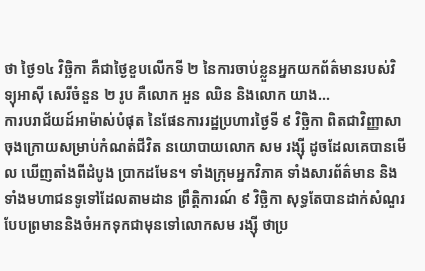ថា ថ្ងៃ១៤ វិច្ឆិកា គឺជាថ្ងៃខួបលើកទី ២ នៃការចាប់ខ្លួនអ្នកយកព័ត៌មានរបស់វិទ្យុអាស៊ី សេរីចំនួន ២ រូប គឺលោក អួន ឈិន និងលោក យាង...
ការបរាជ័យដ៍អាម៉ាស់បំផុត នៃផែនការរដ្ឋប្រហារថ្ងៃទី ៩ វិច្ឆិកា ពិតជាវិញ្ញាសាចុងក្រោយសម្រាប់កំណត់ជីវិត នយោបាយលោក សម រង្ស៊ី ដូចដែលគេបានមើល ឃើញតាំងពីដំបូង ប្រាកដមែន។ ទាំងក្រុមអ្នកវិភាគ ទាំងសារព័ត៌មាន និងទាំងមហាជនទូទៅដែលតាមដាន ព្រឹត្តិការណ៍ ៩ វិច្ឆិកា សុទ្ធតែបានដាក់សំណួរ បែបព្រមាននិងចំអកទុកជាមុនទៅលោកសម រង្ស៊ី ថាប្រ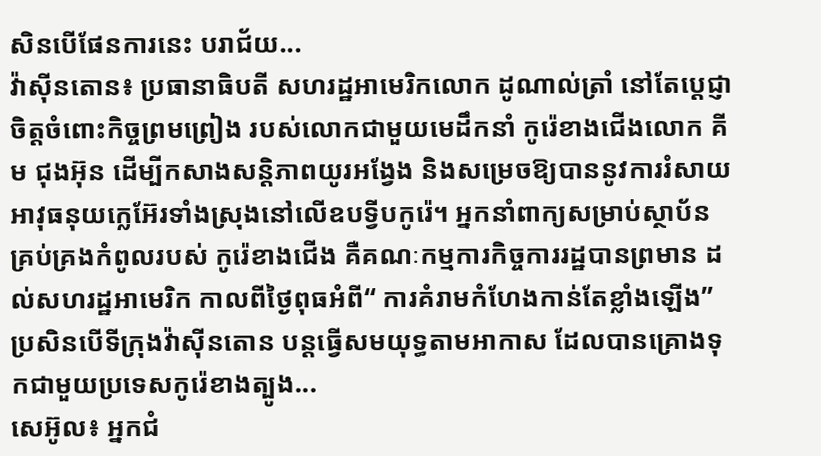សិនបើផែនការនេះ បរាជ័យ...
វ៉ាស៊ីនតោន៖ ប្រធានាធិបតី សហរដ្ឋអាមេរិកលោក ដូណាល់ត្រាំ នៅតែប្តេជ្ញាចិត្តចំពោះកិច្ចព្រមព្រៀង របស់លោកជាមួយមេដឹកនាំ កូរ៉េខាងជើងលោក គីម ជុងអ៊ុន ដើម្បីកសាងសន្តិភាពយូរអង្វែង និងសម្រេចឱ្យបាននូវការរំសាយ អាវុធនុយក្លេអ៊ែរទាំងស្រុងនៅលើឧបទ្វីបកូរ៉េ។ អ្នកនាំពាក្យសម្រាប់ស្ថាប័ន គ្រប់គ្រងកំពូលរបស់ កូរ៉េខាងជើង គឺគណៈកម្មការកិច្ចការរដ្ឋបានព្រមាន ដល់សហរដ្ឋអាមេរិក កាលពីថ្ងៃពុធអំពី“ ការគំរាមកំហែងកាន់តែខ្លាំងឡើង” ប្រសិនបើទីក្រុងវ៉ាស៊ីនតោន បន្តធ្វើសមយុទ្ធតាមអាកាស ដែលបានគ្រោងទុកជាមួយប្រទេសកូរ៉េខាងត្បូង...
សេអ៊ូល៖ អ្នកជំ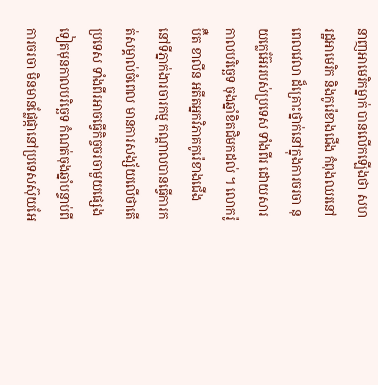នាញអាមេរិកម្នាក់ បានលេីកឡេីងថា សហរដ្ឋអាមេរិក និងកូរ៉េខាងជើង កំពុងឈរនៅពេលវេលា ដ៏គ្រោះថ្នាក់នៅក្នុងការចរចា នុយក្លេអ៊ែររបស់ប្រទេស ទាំងពីរ ដោយសារកាលបរិច្ឆេទ ចុងឆ្នាំខិតជិមកដល់ ។ លោករ៉ូប៊ឺត ខាលីន អតីតអ្នកវិភាគកូរ៉េខាងជើង នៅទីភ្នាក់ងារចារកម្ម កណ្តាលបានធ្វើការកត់សម្គាល់ចំពេល មានការសង្ស័យលើថាតើប្រទេស ទាំងពីរអាចធ្វើកិច្ចចរចាមួយផ្សេងទៀតមុនកាលបរិច្ឆេទ កំណត់ចុងឆ្នាំបន្ទាប់ពីការចរចា មិនមានផ្លែផ្កានៅប្រទេសស៊ុយអែ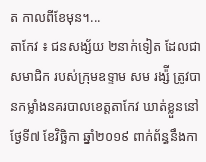ត កាលពីខែមុន។...
តាកែវ ៖ ជនសង្ស័យ ២នាក់ទៀត ដែលជាសមាជិក របស់ក្រុមឧទ្ទាម សម រង្ស៉ី ត្រូវបានកម្លាំងនគរបាលខេត្តតាកែវ ឃាត់ខ្លួននៅថ្ងែទី៧ ខែវិច្ឆិកា ឆ្នាំ២០១៩ ពាក់ព័ន្ធនឹងកា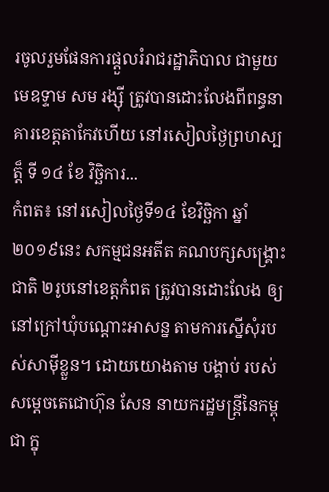រចូលរួមផែនការផ្ដួលរំរាជរដ្ឋាភិបាល ជាមួយមេឧទ្ទាម សម រង្ស៊ី ត្រូវបានដោះលែងពីពន្ធនាគារខេត្តតាកែវហើយ នៅរសៀលថ្ងៃព្រហស្បត្ត៏ ទី ១៤ ខែ វិច្ឆិការ...
កំពត៖ នៅរសៀលថ្ងៃទី១៤ ខែវិច្ឆិកា ឆ្នាំ២០១៩នេះ សកម្មជនអតីត គណបក្សសង្គ្រោះជាតិ ២រូបនៅខេត្តកំពត ត្រូវបានដោះលែង ឲ្យនៅក្រៅឃុំបណ្ដោះអាសន្ន តាមការស្នើសុំរបស់សាម៉ីខ្លួន។ ដោយយោងតាម បង្គាប់ របស់សម្ដេចតេជោហ៊ុន សែន នាយករដ្ឋមន្ត្រីនៃកម្ពុជា ក្នុ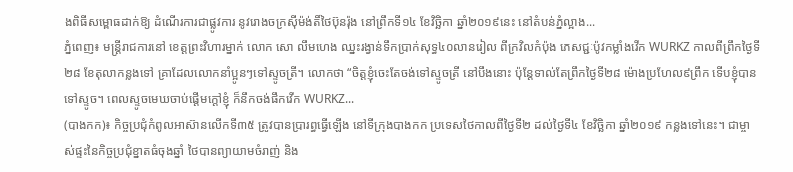ងពិធីសម្ពោធដាក់ឱ្យ ដំណើរការជាផ្លូវការ នូវរោងចក្រស៊ីម៉ង់តិ៍ថៃប៊ុនរ៉ុង នៅព្រឹកទី១៤ ខែវិច្ឆិកា ឆ្នាំ២០១៩នេះ នៅតំបន់ភ្នំល្អាង...
ភ្នំពេញ៖ មន្ត្រីរាជការនៅ ខេត្តព្រះវិហារម្នាក់ លោក សោ លឹមហេង ឈ្នះរង្វាន់ទឹកប្រាក់សុទ្ធ៤០លានរៀល ពីក្រវិលកំប៉ុង ភេសជ្ជៈប៉ូវកម្លាំងវើក WURKZ កាលពីព្រឹកថ្ងៃទី២៨ ខែតុលាកន្លងទៅ គ្រាដែលលោកនាំប្អូនៗទៅស្ទូចត្រី។ លោកថា “ចិត្តខ្ញុំចេះតែចង់ទៅស្ទូចត្រី នៅបឹងនោះ ប៉ុន្តែទាល់តែព្រឹកថ្ងៃទី២៨ ម៉ោងប្រហែល៩ព្រឹក ទើបខ្ញុំបានទៅស្ទូច។ ពេលស្ទូចមេឃចាប់ផ្តើមក្តៅខ្ញុំ ក៏នឹកចង់ផឹកវើក WURKZ...
(បាងកក)៖ កិច្ចប្រជុំកំពូលអាស៊ានលើកទី៣៥ ត្រូវបានប្រារព្ធធ្វើឡើង នៅទីក្រុងបាងកក ប្រទេសថៃកាលពីថ្ងៃទី២ ដល់ថ្ងៃទី៤ ខែវិច្ឆិកា ឆ្នាំ២០១៩ កន្លងទៅនេះ។ ជាម្ចាស់ផ្ទះនៃកិច្ចប្រជុំខ្នាតធំចុងឆ្នាំ ថៃបានព្យាយាមចំរាញ់ និង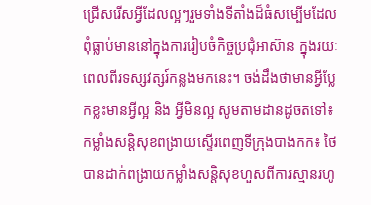ជ្រើសរើសអ្វីដែលល្អៗរួមទាំងទីតាំងដ៏ធំសម្បើមដែលពុំធ្លាប់មាននៅក្នុងការរៀបចំកិច្ចប្រជុំអាស៊ាន ក្នុងរយៈពេលពីរទស្សវត្សរ៍កន្លងមកនេះ។ ចង់ដឹងថាមានអ្វីប្លែកខ្លះមានអ្វីល្អ និង អ្វីមិនល្អ សូមតាមដានដូចតទៅ៖ កម្លាំងសន្តិសុខពង្រាយស្ទើរពេញទីក្រុងបាងកក៖ ថៃបានដាក់ពង្រាយកម្លាំងសន្តិសុខហួសពីការស្មានរហូ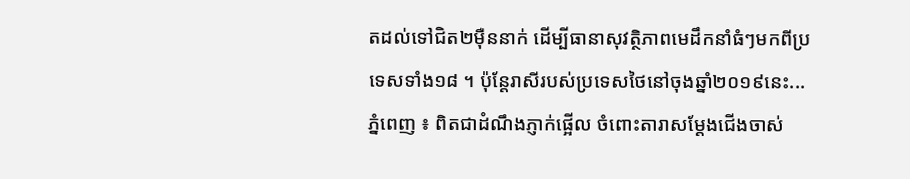តដល់ទៅជិត២ម៉ឺននាក់ ដើម្បីធានាសុវត្ថិភាពមេដឹកនាំធំៗមកពីប្រទេសទាំង១៨ ។ ប៉ុន្តែរាសីរបស់ប្រទេសថៃនៅចុងឆ្នាំ២០១៩នេះ...
ភ្នំពេញ ៖ ពិតជាដំណឹងភ្ញាក់ផ្អើល ចំពោះតារាសម្តែងជើងចាស់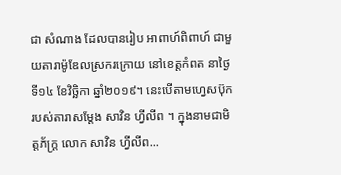ជា សំណាង ដែលបានរៀប អាពាហ៍ពិពាហ៍ ជាមួយតារាម៉ូឌែលស្រករក្រោយ នៅខេត្តកំពត នាថ្ងៃទី១៤ ខែវិច្ឆិកា ឆ្នាំ២០១៩។ នេះបើតាមហ្វេសប៊ុក របស់តារាសម្តែង សាវិន ហ្វីលីព ។ ក្នុងនាមជាមិត្តភ័ក្រ្ត លោក សាវិន ហ្វីលីព...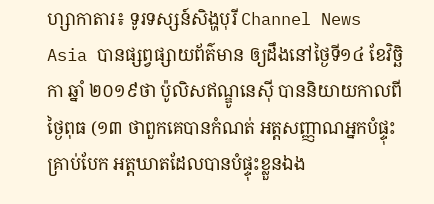ហ្សាកាតារ៖ ទូរទស្សន៍សិង្ហបុរី Channel News Asia បានផ្សព្វផ្សាយព័ត៌មាន ឲ្យដឹងនៅថ្ងៃទី១៤ ខែវិច្ឆិកា ឆ្នាំ ២០១៩ថា ប៉ូលិសឥណ្ឌូនេស៊ី បាននិយាយកាលពីថ្ងៃពុធ (១៣ ថាពួកគេបានកំណត់ អត្តសញ្ញាណអ្នកបំផ្ទុះគ្រាប់បែក អត្តឃាតដែលបានបំផ្ទុះខ្លួនឯង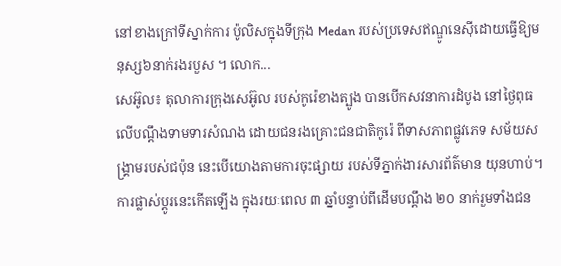នៅខាងក្រៅទីស្នាក់ការ ប៉ូលិសក្នុងទីក្រុង Medan របស់ប្រទេសឥណ្ឌូនេស៊ីដោយធ្វើឱ្យមនុស្ស៦នាក់រងរបួស ។ លោក...
សេអ៊ូល៖ តុលាការក្រុងសេអ៊ូល របស់កូរ៉េខាងត្បូង បានបើកសវនាការដំបូង នៅថ្ងៃពុធលើបណ្តឹងទាមទារសំណង ដោយជនរងគ្រោះជនជាតិកូរ៉េ ពីទាសភាពផ្លូវភេទ សម័យសង្គ្រាមរបស់ជប៉ុន នេះបើយោងតាមការចុះផ្សាយ របស់ទីភ្នាក់ងារសារព័ត៌មាន យុនហាប់។ ការផ្លាស់ប្តូរនេះកើតឡើង ក្នុងរយៈពេល ៣ ឆ្នាំបន្ទាប់ពីដើមបណ្តឹង ២០ នាក់រួមទាំងជន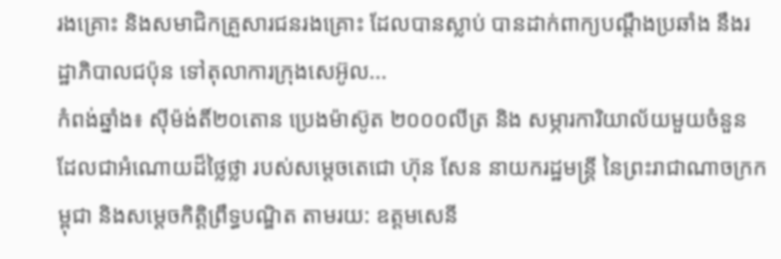រងគ្រោះ និងសមាជិកគ្រួសារជនរងគ្រោះ ដែលបានស្លាប់ បានដាក់ពាក្យបណ្តឹងប្រឆាំង នឹងរដ្ឋាភិបាលជប៉ុន ទៅតុលាការក្រុងសេអ៊ូល...
កំពង់ឆ្នាំង៖ ស៊ីម៉ង់តិ៍២០តោន ប្រេងម៉ាស៊ូត ២០០០លីត្រ និង សម្ភារការិយាល័យមួយចំនួន ដែលជាអំណោយដ៏ថ្លៃថ្លា របស់សម្តេចតេជោ ហ៊ុន សែន នាយករដ្ឋមន្រ្តី នៃព្រះរាជាណាចក្រកម្ពុជា និងសម្តេចកិត្តិព្រឹទ្ធបណ្ឌិត តាមរយ: ឧត្តមសេនី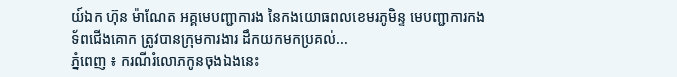យ៍ឯក ហ៊ុន ម៉ាណែត អគ្គមេបញ្ជាការង នៃកងយោធពលខេមរភូមិន្ទ មេបញ្ជាការកងទ័ពជើងគោក ត្រូវបានក្រុមការងារ ដឹកយកមកប្រគល់...
ភ្នំពេញ ៖ ករណីរំលោភកូនចុងឯងនេះ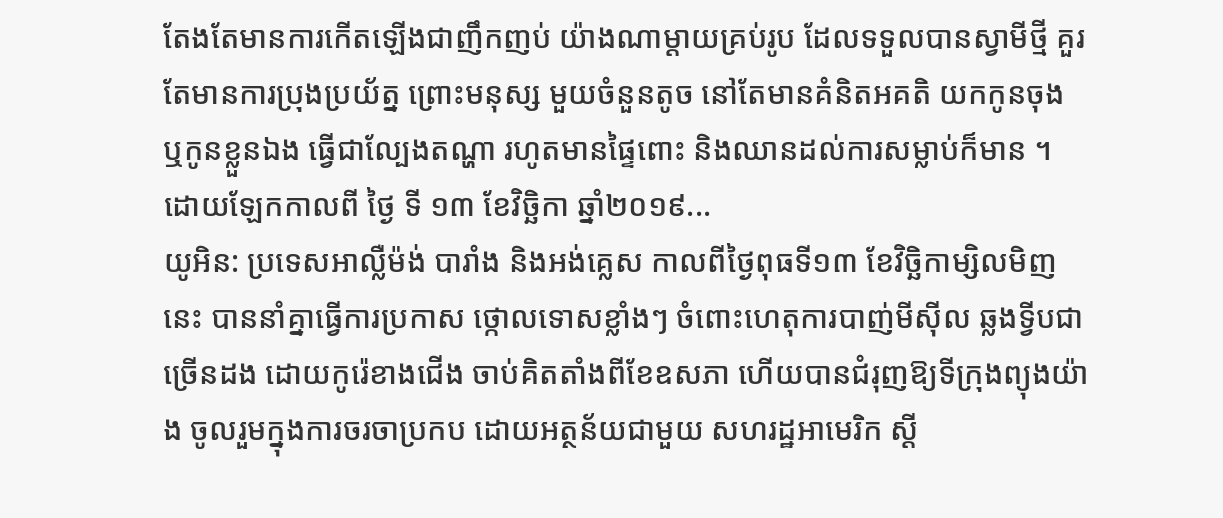តែងតែមានការកើតឡើងជាញឹកញប់ យ៉ាងណាម្តាយគ្រប់រូប ដែលទទួលបានស្វាមីថ្មី គួរតែមានការប្រុងប្រយ័ត្ន ព្រោះមនុស្ស មួយចំនួនតូច នៅតែមានគំនិតអគតិ យកកូនចុង ឬកូនខ្លួនឯង ធ្វើជាល្បែងតណ្ហា រហូតមានផ្ទៃពោះ និងឈានដល់ការសម្លាប់ក៏មាន ។ ដោយឡែកកាលពី ថ្ងៃ ទី ១៣ ខែវិច្ឆិកា ឆ្នាំ២០១៩...
យូអិន: ប្រទេសអាល្លឺម៉ង់ បារាំង និងអង់គ្លេស កាលពីថ្ងៃពុធទី១៣ ខែវិច្ឆិកាម្សិលមិញនេះ បាននាំគ្នាធ្វើការប្រកាស ថ្កោលទោសខ្លាំងៗ ចំពោះហេតុការបាញ់មីស៊ីល ឆ្លងទ្វីបជាច្រើនដង ដោយកូរ៉េខាងជើង ចាប់គិតតាំងពីខែឧសភា ហើយបានជំរុញឱ្យទីក្រុងព្យុងយ៉ាង ចូលរួមក្នុងការចរចាប្រកប ដោយអត្ថន័យជាមួយ សហរដ្ឋអាមេរិក ស្តី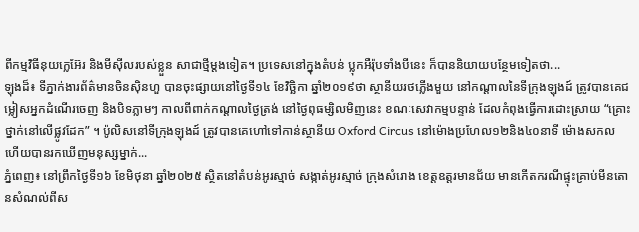ពីកម្មវិធីនុយក្លេអ៊ែរ និងមីស៊ីលរបស់ខ្លួន សាជាថ្មីម្តងទៀត។ ប្រទេសនៅក្នុងតំបន់ ប្លុកអឺរ៉ុបទាំងបីនេះ ក៏បាននិយាយបន្ថែមទៀតថា...
ឡុងដ៏៖ ទីភ្នាក់ងារព័ត៌មានចិនស៊ិនហួ បានចុះផ្សាយនៅថ្ងៃទី១៤ ខែវិច្ឆិកា ឆ្នាំ២០១៩ថា ស្ថានីយរថភ្លើងមួយ នៅកណ្តាលនៃទីក្រុងឡុងដ៍ ត្រូវបានគេជម្លៀសអ្នកដំណើរចេញ និងបិទភ្លាមៗ កាលពីពាក់កណ្តាលថ្ងៃត្រង់ នៅថ្ងៃពុធម្សិលមិញនេះ ខណៈសេវាកម្មបន្ទាន់ ដែលកំពុងធ្វើការដោះស្រាយ “គ្រោះថ្នាក់នៅលើផ្លូវដែក” ។ ប៉ូលិសនៅទីក្រុងឡុងដ៍ ត្រូវបានគេហៅទៅកាន់ស្ថានីយ Oxford Circus នៅម៉ោងប្រហែល១២និង៤០នាទី ម៉ោងសកល ហើយបានរកឃើញមនុស្សម្នាក់...
ភ្នំពេញ៖ នៅព្រឹកថ្ងៃទី១៦ ខែមិថុនា ឆ្នាំ២០២៥ ស្ថិតនៅតំបន់អូរស្មាច់ សង្កាត់អូរស្មាច់ ក្រុងសំរោង ខេត្តឧត្តរមានជ័យ មានកើតករណីផ្ទុះគ្រាប់មីនតោនសំណល់ពីស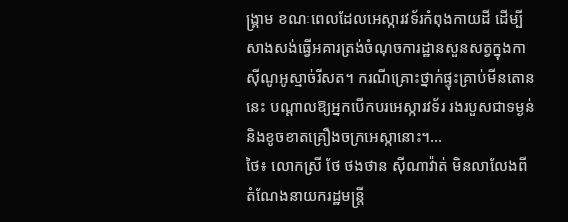ង្គ្រាម ខណៈពេលដែលអេស្ការវទ័រកំពុងកាយដី ដើម្បីសាងសង់ធ្វើអគារត្រង់ចំណុចការដ្ឋានសួនសត្វក្នុងកាស៊ីណូអូស្មាច់រីសត។ ករណីគ្រោះថ្នាក់ផ្ទុះគ្រាប់មីនតោននេះ បណ្តាលឱ្យអ្នកបើកបរអេស្ការវទ័រ រងរបួសជាទម្ងន់និងខូចខាតគ្រឿងចក្រអេស្កានោះ។...
ថៃ៖ លោកស្រី ថែ ថងថាន ស៊ីណាវ៉ាត់ មិនលាលែងពីតំណែងនាយករដ្ឋមន្រ្តី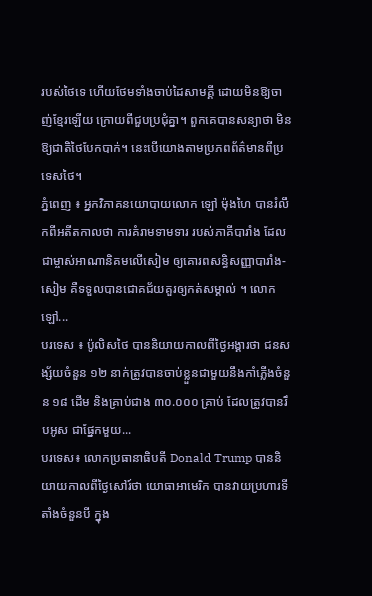របស់ថៃទេ ហើយថែមទាំងចាប់ដៃសាមគ្គី ដោយមិនឱ្យចាញ់ខ្មែរឡើយ ក្រោយពីជួបប្រជុំគ្នា។ ពួកគេបានសន្យាថា មិនឱ្យជាតិថៃបែកបាក់។ នេះបើយោងតាមប្រភពព័ត៌មានពីប្រទេសថៃ។
ភ្នំពេញ ៖ អ្នកវិភាគនយោបាយលោក ឡៅ ម៉ុងហៃ បានរំលឹកពីអតីតកាលថា ការគំរាមទាមទារ របស់ភាគីបារាំង ដែលជាម្ចាស់អាណានិគមលើសៀម ឲ្យគោរពសន្ធិសញ្ញាបារាំង-សៀម គឺទទួលបានជោគជ័យគួរឲ្យកត់សម្គាល់ ។ លោក ឡៅ...
បរទេស ៖ ប៉ូលិសថៃ បាននិយាយកាលពីថ្ងៃអង្គារថា ជនសង្ស័យចំនួន ១២ នាក់ត្រូវបានចាប់ខ្លួនជាមួយនឹងកាំភ្លើងចំនួន ១៨ ដើម និងគ្រាប់ជាង ៣០.០០០ គ្រាប់ ដែលត្រូវបានរឹបអូស ជាផ្នែកមួយ...
បរទេស៖ លោកប្រធានាធិបតី Donald Trump បាននិយាយកាលពីថ្ងៃសៅរ៍ថា យោធាអាមេរិក បានវាយប្រហារទីតាំងចំនួនបី ក្នុង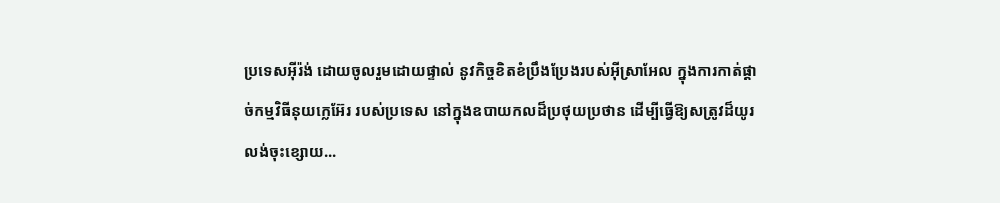ប្រទេសអ៊ីរ៉ង់ ដោយចូលរួមដោយផ្ទាល់ នូវកិច្ចខិតខំប្រឹងប្រែងរបស់អ៊ីស្រាអែល ក្នុងការកាត់ផ្តាច់កម្មវិធីនុយក្លេអ៊ែរ របស់ប្រទេស នៅក្នុងឧបាយកលដ៏ប្រថុយប្រថាន ដើម្បីធ្វើឱ្យសត្រូវដ៏យូរលង់ចុះខ្សោយ...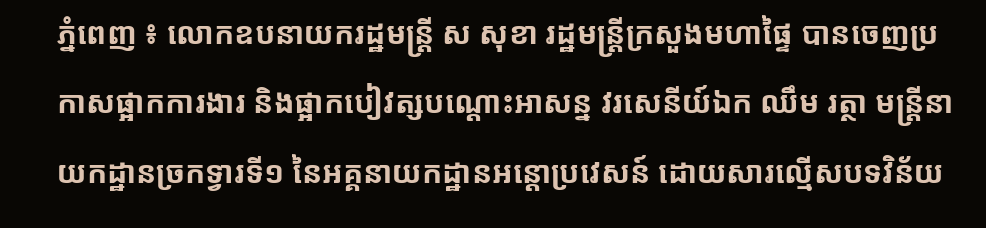ភ្នំពេញ ៖ លោកឧបនាយករដ្ឋមន្ដ្រី ស សុខា រដ្ឋមន្ដ្រីក្រសួងមហាផ្ទៃ បានចេញប្រកាសផ្អាកការងារ និងផ្អាកបៀវត្សបណ្ដោះអាសន្ន វរសេនីយ៍ឯក ឈឹម រត្ថា មន្ដ្រីនាយកដ្ឋានច្រកទ្វារទី១ នៃអគ្គនាយកដ្ឋានអន្ដោប្រវេសន៍ ដោយសារល្មើសបទវិន័យ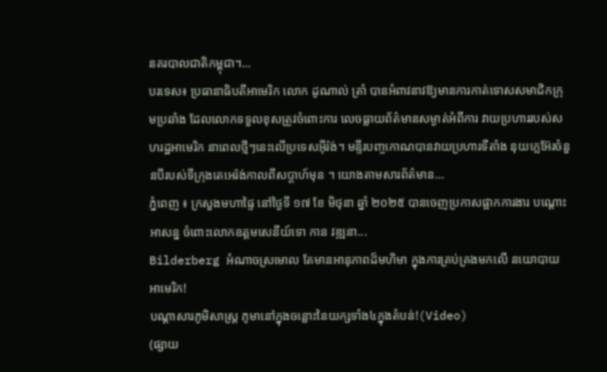នគរបាលជាតិកម្ពុជា។...
បរទេស៖ ប្រធានាធិបតីអាមេរិក លោក ដូណាល់ ត្រាំ បានអំពាវនាវឱ្យមានការកាត់ទោសសមាជិកក្រុមប្រឆាំង ដែលលោកទទួលខុសត្រូវចំពោះការ លេចធ្លាយព័ត៌មានសម្ងាត់អំពីការ វាយប្រហាររបស់សហរដ្ឋអាមេរិក នាពេលថ្មីៗនេះលើប្រទេសអ៊ីរ៉ង់។ មន្ទីរបញ្ចកោណបានវាយប្រហារទីតាំង នុយក្លេអ៊ែរចំនួនបីរបស់ទីក្រុងតេអេរ៉ង់កាលពីសប្តាហ៍មុន ។ យោងតាមសារព័ត៌មាន...
ភ្នំពេញ ៖ ក្រសួងមហាផ្ទៃ នៅថ្ងៃទី ១៧ ខែ មិថុនា ឆ្នាំ ២០២៥ បានចេញប្រកាសផ្អាកការងារ បណ្ដោះអាសន្ន ចំពោះលោកឧត្ដមសេនីយ៍ទោ កាន វឌ្ឍនា...
Bilderberg អំណាចស្រមោល តែមានអានុភាពដ៏មហិមា ក្នុងការគ្រប់គ្រងមកលើ នយោបាយ អាមេរិក!
បណ្ដាសារភូមិសាស្រ្ត ភូមានៅក្នុងចន្លោះនៃយក្សទាំង៤ក្នុងតំបន់!(Video)
(ផ្សាយ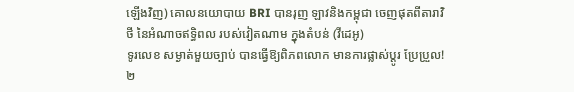ឡើងវិញ) គោលនយោបាយ BRI បានរុញ ឡាវនិងកម្ពុជា ចេញផុតពីតារាវិថី នៃអំណាចឥទ្ធិពល របស់វៀតណាម ក្នុងតំបន់ (វីដេអូ)
ទូរលេខ សម្ងាត់មួយច្បាប់ បានធ្វើឱ្យពិភពលោក មានការផ្លាស់ប្ដូរ ប្រែប្រួល!
២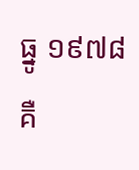ធ្នូ ១៩៧៨ គឺ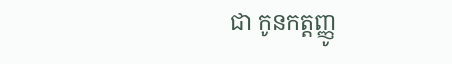ជា កូនកត្តញ្ញូ